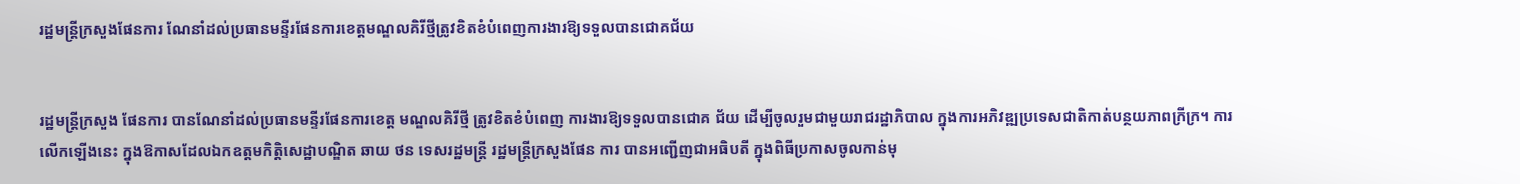រដ្ឋមន្រ្តីក្រសួងផែនការ ណែនាំដល់ប្រធានមន្ទីរផែនការខេត្តមណ្ឌលគិរីថ្មីត្រូវខិតខំបំពេញការងារឱ្យទទួលបានជោគជ័យ


រដ្ឋមន្រ្តីក្រសួង ផែនការ បានណែនាំដល់ប្រធានមន្ទីរផែនការខេត្ត មណ្ឌលគិរីថ្មី ត្រូវខិតខំបំពេញ ការងារឱ្យទទួលបានជោគ ជ័យ ដើម្បីចូលរួមជាមួយរាជរដ្ឋាភិបាល ក្នុងការអភិវឌ្ឍប្រទេសជាតិកាត់បន្ថយភាពក្រីក្រ។ ការលើកឡើងនេះ ក្នុងឱកាសដែលឯកឧត្តមកិត្តិសេដ្ឋាបណ្ឌិត ឆាយ ថន ទេសរដ្ឋមន្រ្តី រដ្ឋមន្រ្តីក្រសួងផែន ការ បានអញ្ជើញជាអធិបតី ក្នុងពិធីប្រកាសចូលកាន់មុ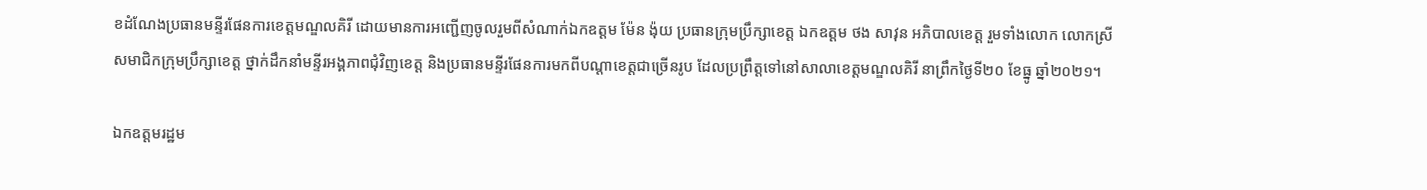ខដំណែងប្រធានមន្ទីរផែនការខេត្តមណ្ឌលគិរី ដោយមានការអញ្ជើញចូលរួមពីសំណាក់ឯកឧត្តម ម៉ែន ង៉ុយ ប្រធានក្រុមប្រឹក្សាខេត្ត ឯកឧត្តម ថង សាវុន អភិបាលខេត្ត រួមទាំងលោក លោកស្រី សមាជិកក្រុមប្រឹក្សាខេត្ត ថ្នាក់ដឹកនាំមន្ទីរអង្គភាពជុំវិញខេត្ត និងប្រធានមន្ទីរផែនការមកពីបណ្តាខេត្តជាច្រើនរូប ដែលប្រព្រឹត្តទៅនៅសាលាខេត្តមណ្ឌលគិរី នាព្រឹកថ្ងៃទី២០ ខែធ្នូ ឆ្នាំ២០២១។

ឯកឧត្តមរដ្ឋម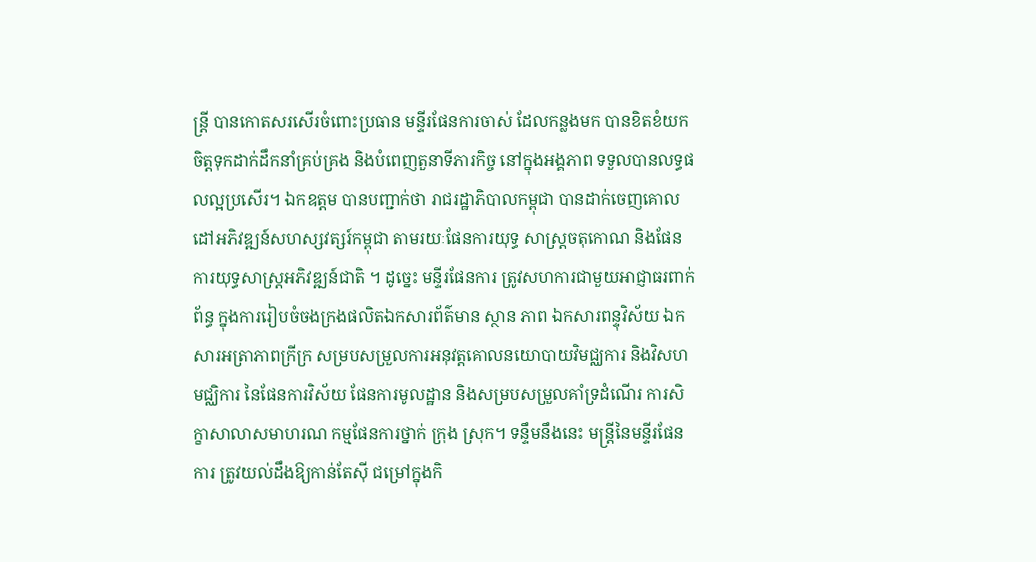ន្រ្តី បានកោតសរសើរចំពោះប្រធាន មន្ទីរផែនការចាស់ ដែលកន្លងមក បានខិតខំយកចិត្តទុកដាក់ដឹកនាំគ្រប់គ្រង និងបំពេញតួនាទីភារកិច្ច នៅក្នុងអង្គភាព ទទួលបានលទ្ធផលល្អប្រសើរ។ ឯកឧត្តម បានបញ្ជាក់ថា រាជរដ្ឋាភិបាលកម្ពុជា បានដាក់ចេញគោល ដៅអភិវឌ្ឍន៍សហស្សវត្សរ៍កម្ពុជា តាមរយៈផែនការយុទ្ធ សាស្ត្រចតុកោណ និងផែន ការយុទ្ធសាស្ត្រអភិវឌ្ឍន៍ជាតិ ។ ដូច្នេះ មន្ទីរផែនការ ត្រូវសហការជាមួយអាជ្ញាធរពាក់ ព័ន្ធ ក្នុងការរៀបចំចងក្រងផលិតឯកសារព័ត៌មាន ស្ថាន ភាព ឯកសារពន្ទុវិស័យ ឯកសារអត្រាភាពក្រីក្រ សម្របសម្រួលការអនុវត្តគោលនយោបាយវិមជ្ឈការ និងវិសហមជ្ឈិការ នៃផែនការវិស័យ ផែនការមូលដ្ឋាន និងសម្របសម្រួលគាំទ្រដំណើរ ការសិក្ខាសាលាសមាហរណ កម្មផែនការថ្នាក់ ក្រុង ស្រុក។ ទន្ទឹមនឹងនេះ មន្រ្តីនៃមន្ទីរផែន ការ ត្រូវយល់ដឹងឱ្យកាន់តែស៊ី ជម្រៅក្នុងកិ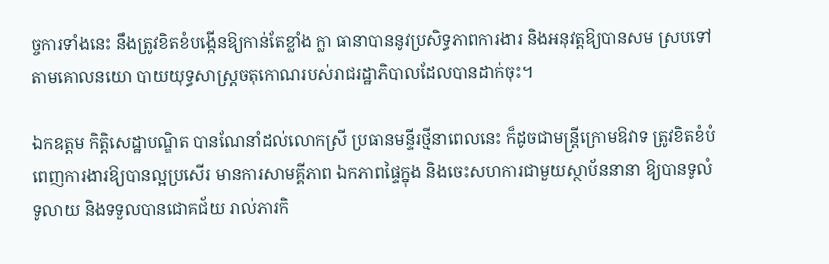ច្ចការទាំងនេះ នឹងត្រូវខិតខំបង្កើនឱ្យកាន់តែខ្លាំង ក្លា ធានាបាននូវប្រសិទ្ធភាពការងារ និងអនុវត្តឱ្យបានសម ស្របទៅតាមគោលនយោ បាយយុទ្ធសាស្ត្រចតុកោណរបស់រាជរដ្ឋាភិបាលដែលបានដាក់ចុះ។

ឯកឧត្តម កិត្តិសេដ្ឋាបណ្ឌិត បានណែនាំដល់លោកស្រី ប្រធានមន្ទីរថ្មីនាពេលនេះ ក៏ដូចជាមន្រ្តីក្រោមឱវាទ ត្រូវខិតខំបំពេញការងារឱ្យបានល្អប្រសើរ មានការសាមគ្គីភាព ឯកភាពផ្ទៃក្នុង និងចេះសហការជាមួយស្ថាប័ននានា ឱ្យបានទូលំ ទូលាយ និងទទួលបានជោគជ័យ រាល់ភារកិ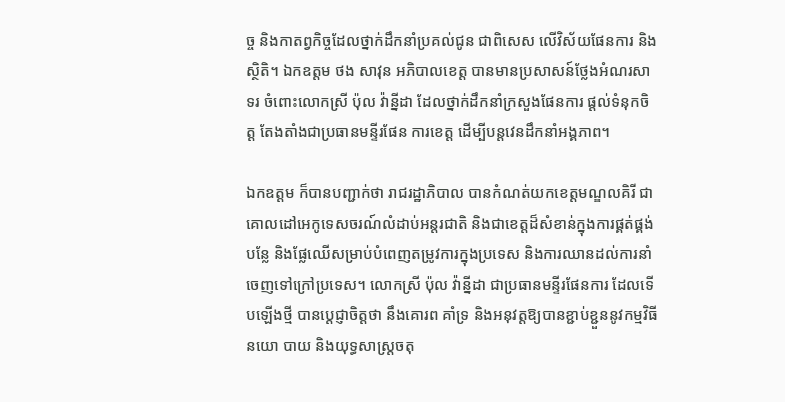ច្ច និងកាតព្វកិច្ចដែលថ្នាក់ដឹកនាំប្រគល់ជូន ជាពិសេស លើវិស័យផែនការ និងស្ថិតិ។ ឯកឧត្តម ថង សាវុន អភិបាលខេត្ត បានមានប្រសាសន៍ថ្លែងអំណរសាទរ ចំពោះលោកស្រី ប៉ុល វ៉ាន្នីដា ដែលថ្នាក់ដឹកនាំក្រសួងផែនការ ផ្តល់ទំនុកចិត្ត តែងតាំងជាប្រធានមន្ទីរផែន ការខេត្ត ដើម្បីបន្តវេនដឹកនាំអង្គភាព។

ឯកឧត្តម ក៏បានបញ្ជាក់ថា រាជរដ្ឋាភិបាល បានកំណត់យកខេត្តមណ្ឌលគិរី ជាគោលដៅអេកូទេសចរណ៍លំដាប់អន្តរជាតិ និងជាខេត្តដ៏សំខាន់ក្នុងការផ្គត់ផ្គង់បន្លែ និងផ្លែឈើសម្រាប់បំពេញតម្រូវការក្នុងប្រទេស និងការឈានដល់ការនាំចេញទៅក្រៅប្រទេស។ លោកស្រី ប៉ុល វ៉ាន្នីដា ជាប្រធានមន្ទីរផែនការ ដែលទើបឡើងថ្មី បានប្តេជ្ញាចិត្តថា នឹងគោរព គាំទ្រ និងអនុវត្តឱ្យបានខ្ជាប់ខ្ជួននូវកម្មវិធីនយោ បាយ និងយុទ្ធសាស្ត្រចតុ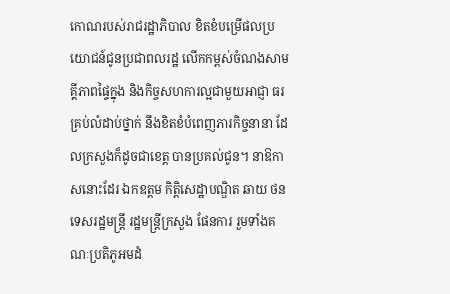កោណរបស់រាជរដ្ឋាភិបាល ខិតខំបម្រើផលប្រយោជន៍ជូនប្រជាពលរដ្ឋ លើកកម្ពស់ចំណងសាមគ្គីភាពផ្ទៃក្នុង និងកិច្ចសហការល្អជាមួយអាជ្ញា ធរគ្រប់លំដាប់ថ្នាក់ នឹងខិតខំបំពេញភារកិច្ចនានា ដែលក្រសួងក៏ដូចជាខេត្ត បានប្រគល់ជូន។ នាឱកាសនោះដែរ ឯកឧត្តម កិត្តិសេដ្ឋាបណ្ឌិត ឆាយ ថន ទេសរដ្ឋមន្រ្តី រដ្ឋមន្រ្តីក្រសួង ផែនការ រួមទាំងគណៈប្រតិភូអមដំ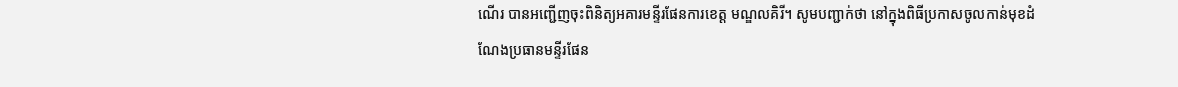ណើរ បានអញ្ជើញចុះពិនិត្យអគារមន្ទីរផែនការខេត្ត មណ្ឌលគិរី។ សូមបញ្ជាក់ថា នៅក្នុងពិធីប្រកាសចូលកាន់មុខដំណែងប្រធានមន្ទីរផែន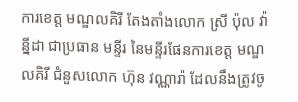ការខេត្ត មណ្ឌលគិរី តែងតាំងលោក ស្រី ប៉ុល វ៉ាន្នីដា ជាប្រធាន មន្ទីរ នៃមន្ទីរផែនការខេត្ត មណ្ឌលគិរី ជំនួសលោក ហ៊ុន វណ្ណារ៉ា ដែលនឹងត្រូវចូ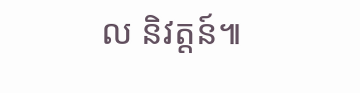ល និវត្តន៍៕